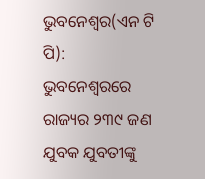ଭୁବନେଶ୍ୱର(ଏନ ଟି ପି):
ଭୁବନେଶ୍ବରରେ ରାଜ୍ୟର ୨୩୯ ଜଣ ଯୁବକ ଯୁବତୀଙ୍କୁ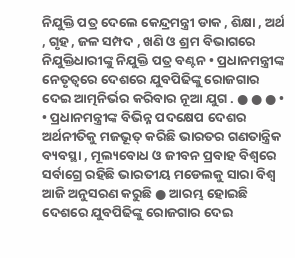ନିଯୁକ୍ତି ପତ୍ର ଦେଲେ କେନ୍ଦ୍ରମନ୍ତ୍ରୀ ଡାକ , ଶିକ୍ଷା , ଅର୍ଥ , ଗୃହ , ଜଳ ସମ୍ପଦ , ଖଣି ଓ ଶ୍ରମ ବିଭାଗରେ ନିଯୁକ୍ତିଧାରୀଙ୍କୁ ନିଯୁକ୍ତି ପତ୍ର ବଣ୍ଟନ • ପ୍ରଧାନମନ୍ତ୍ରୀଙ୍କ ନେତୃତ୍ବରେ ଦେଶରେ ଯୁବପିଢିଙ୍କୁ ରୋଜଗାର ଦେଇ ଆତ୍ମନିର୍ଭର କରିବାର ନୂଆ ଯୁଗ . ● ● ● • • ପ୍ରଧାନମନ୍ତ୍ରୀଙ୍କ ବିଭିନ୍ନ ପଦକ୍ଷେପ ଦେଶର ଅର୍ଥନୀତିକୁ ମଜଭୂତ୍ କରିଛି ଭାରତର ଗଣତାନ୍ତ୍ରିକ ବ୍ୟବସ୍ଥା , ମୂଲ୍ୟବୋଧ ଓ ଜୀବନ ପ୍ରବାହ ବିଶ୍ବରେ ସର୍ବାଗ୍ରେ ରହିଛି ଭାରତୀୟ ମଡେଲକୁ ସାରା ବିଶ୍ବ ଆଜି ଅନୁସରଣ କରୁଛି ● ଆରମ୍ଭ ହୋଇଛି ଦେଶରେ ଯୁବପିଢିଙ୍କୁ ରୋଜଗାର ଦେଇ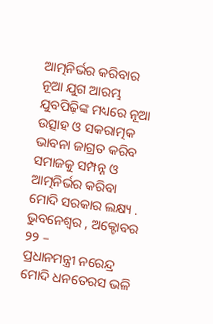ଆତ୍ମନିର୍ଭର କରିବାର ନୂଆ ଯୁଗ ଆରମ୍ଭ ଯୁବପିଢ଼ିଙ୍କ ମଧ୍ୟରେ ନୂଆ ଉତ୍ସାହ ଓ ସକରାତ୍ମକ ଭାବନା ଜାଗ୍ରତ କରିବ ସମାଜକୁ ସମ୍ପନ୍ନ ଓ ଆତ୍ମନିର୍ଭର କରିବା ମୋଦି ସରକାର ଲକ୍ଷ୍ୟ .
ଭୁବନେଶ୍ବର , ଅକ୍ଟୋବର ୨୨ –
ପ୍ରଧାନମନ୍ତ୍ରୀ ନରେନ୍ଦ୍ର ମୋଦି ଧନତେରସ ଭଳି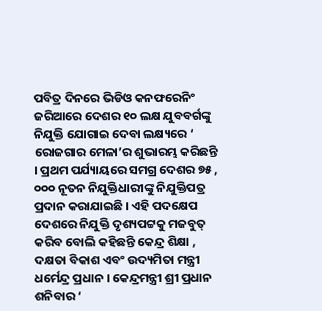ପବିତ୍ର ଦିନରେ ଭିଡିଓ କନଫରେନିଂ ଜରିଆରେ ଦେଶର ୧୦ ଲକ୍ଷ ଯୁବବର୍ଗଙ୍କୁ ନିଯୁକ୍ତି ଯୋଗାଇ ଦେବା ଲକ୍ଷ୍ୟରେ ‘ ରୋଜଗାର ମେଳା’ର ଶୁଭାରମ୍ଭ କରିଛନ୍ତି । ପ୍ରଥମ ପର୍ଯ୍ୟାୟରେ ସମଗ୍ର ଦେଶର ୭୫ , ୦୦୦ ନୂତନ ନିଯୁକ୍ତିଧାରୀଙ୍କୁ ନିଯୁକ୍ତିପତ୍ର ପ୍ରଦାନ କରାଯାଇଛି । ଏହି ପଦକ୍ଷେପ ଦେଶରେ ନିଯୁକ୍ତି ଦୃଶ୍ୟପଟ୍ଟକୁ ମଜବୁତ୍ କରିବ ବୋଲି କହିଛନ୍ତି କେନ୍ଦ୍ର ଶିକ୍ଷା , ଦକ୍ଷତା ବିକାଶ ଏବଂ ଉଦ୍ୟମିତା ମନ୍ତ୍ରୀ ଧର୍ମେନ୍ଦ୍ର ପ୍ରଧାନ । କେନ୍ଦ୍ରମନ୍ତ୍ରୀ ଶ୍ରୀ ପ୍ରଧାନ ଶନିବାର ‘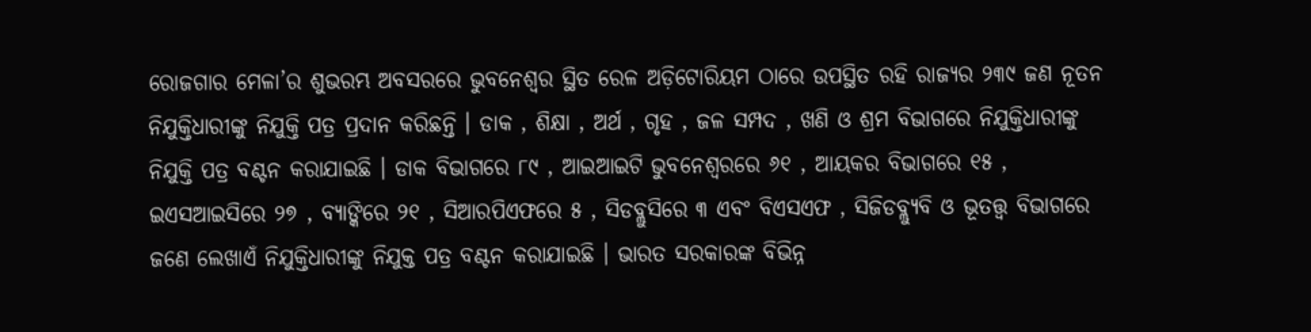ରୋଜଗାର ମେଳା’ର ଶୁଭରମ୍ଭ ଅବସରରେ ଭୁବନେଶ୍ବର ସ୍ଥିତ ରେଳ ଅଡ଼ିଟୋରିୟମ ଠାରେ ଉପସ୍ଥିତ ରହି ରାଜ୍ୟର ୨୩୯ ଜଣ ନୂତନ ନିଯୁକ୍ତିଧାରୀଙ୍କୁ ନିଯୁକ୍ତି ପତ୍ର ପ୍ରଦାନ କରିଛନ୍ତି । ଡାକ , ଶିକ୍ଷା , ଅର୍ଥ , ଗୃହ , ଜଳ ସମ୍ପଦ , ଖଣି ଓ ଶ୍ରମ ବିଭାଗରେ ନିଯୁକ୍ତିଧାରୀଙ୍କୁ ନିଯୁକ୍ତି ପତ୍ର ବଣ୍ଟନ କରାଯାଇଛି । ଡାକ ବିଭାଗରେ ୮୯ , ଆଇଆଇଟି ଭୁବନେଶ୍ବରରେ ୬୧ , ଆୟକର ବିଭାଗରେ ୧୫ , ଇଏସଆଇସିରେ ୨୭ , ବ୍ୟାଙ୍କିରେ ୨୧ , ସିଆରପିଏଫରେ ୫ , ସିଡବ୍ଲୁସିରେ ୩ ଏବଂ ବିଏସଏଫ , ସିଜିଡବ୍ଲ୍ୟୁବି ଓ ଭୂତତ୍ତ୍ବ ବିଭାଗରେ ଜଣେ ଲେଖାଏଁ ନିଯୁକ୍ତିଧାରୀଙ୍କୁ ନିଯୁକ୍ତ ପତ୍ର ବଣ୍ଟନ କରାଯାଇଛି । ଭାରତ ସରକାରଙ୍କ ବିଭିନ୍ନ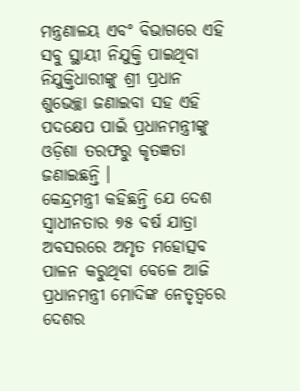ମନ୍ତ୍ରଣାଳୟ ଏବଂ ବିଭାଗରେ ଏହି ସବୁ ସ୍ଥାୟୀ ନିଯୁକ୍ତି ପାଇଥିବା ନିଯୁକ୍ତିଧାରୀଙ୍କୁ ଶ୍ରୀ ପ୍ରଧାନ ଶୁଭେଚ୍ଛା ଜଣାଇବା ସହ ଏହି ପଦକ୍ଷେପ ପାଇଁ ପ୍ରଧାନମନ୍ତ୍ରୀଙ୍କୁ ଓଡ଼ିଶା ତରଫରୁ କୃତଜ୍ଞତା ଜଣାଇଛନ୍ତି ।
କେନ୍ଦ୍ରମନ୍ତ୍ରୀ କହିଛନ୍ତି ଯେ ଦେଶ ସ୍ବାଧୀନତାର ୭୫ ବର୍ଷ ଯାତ୍ରା ଅବସରରେ ଅମୃତ ମହୋତ୍ସବ ପାଳନ କରୁଥିବା ବେଳେ ଆଜି ପ୍ରଧାନମନ୍ତ୍ରୀ ମୋଦିଙ୍କ ନେତୃତ୍ୱରେ ଦେଶର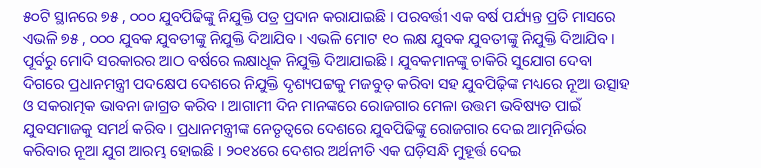୫୦ଟି ସ୍ଥାନରେ ୭୫ , ୦୦୦ ଯୁବପିଢିଙ୍କୁ ନିଯୁକ୍ତି ପତ୍ର ପ୍ରଦାନ କରାଯାଇଛି । ପରବର୍ତ୍ତୀ ଏକ ବର୍ଷ ପର୍ଯ୍ୟନ୍ତ ପ୍ରତି ମାସରେ ଏଭଳି ୭୫ , ୦୦୦ ଯୁବକ ଯୁବତୀଙ୍କୁ ନିଯୁକ୍ତି ଦିଆଯିବ । ଏଭଳି ମୋଟ ୧୦ ଲକ୍ଷ ଯୁବକ ଯୁବତୀଙ୍କୁ ନିଯୁକ୍ତି ଦିଆଯିବ । ପୂର୍ବରୁ ମୋଦି ସରକାରର ଆଠ ବର୍ଷରେ ଲକ୍ଷାଧୂକ ନିଯୁକ୍ତି ଦିଆଯାଇଛି । ଯୁବକମାନଙ୍କୁ ଚାକିରି ସୁଯୋଗ ଦେବା ଦିଗରେ ପ୍ରଧାନମନ୍ତ୍ରୀ ପଦକ୍ଷେପ ଦେଶରେ ନିଯୁକ୍ତି ଦୃଶ୍ୟପଟ୍ଟକୁ ମଜବୁତ୍ କରିବା ସହ ଯୁବପିଢ଼ିଙ୍କ ମଧ୍ୟରେ ନୂଆ ଉତ୍ସାହ ଓ ସକରାତ୍ମକ ଭାବନା ଜାଗ୍ରତ କରିବ । ଆଗାମୀ ଦିନ ମାନଙ୍କରେ ରୋଜଗାର ମେଳା ଉତ୍ତମ ଭବିଷ୍ୟତ ପାଇଁ ଯୁବସମାଜକୁ ସମର୍ଥ କରିବ । ପ୍ରଧାନମନ୍ତ୍ରୀଙ୍କ ନେତୃତ୍ବରେ ଦେଶରେ ଯୁବପିଢିଙ୍କୁ ରୋଜଗାର ଦେଇ ଆତ୍ମନିର୍ଭର କରିବାର ନୂଆ ଯୁଗ ଆରମ୍ଭ ହୋଇଛି । ୨୦୧୪ରେ ଦେଶର ଅର୍ଥନୀତି ଏକ ଘଡ଼ିସନ୍ଧି ମୁହୂର୍ତ୍ତ ଦେଇ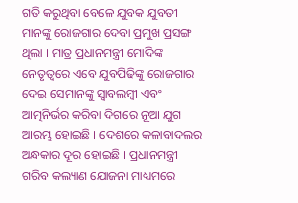ଗତି କରୁଥିବା ବେଳେ ଯୁବକ ଯୁବତୀ ମାନଙ୍କୁ ରୋଜଗାର ଦେବା ପ୍ରମୁଖ ପ୍ରସଙ୍ଗ ଥିଲା । ମାତ୍ର ପ୍ରଧାନମନ୍ତ୍ରୀ ମୋଦିଙ୍କ ନେତୃତ୍ବରେ ଏବେ ଯୁବପିଢିଙ୍କୁ ରୋଜଗାର ଦେଇ ସେମାନଙ୍କୁ ସ୍ବାବଲମ୍ବୀ ଏବଂ ଆତ୍ମନିର୍ଭର କରିବା ଦିଗରେ ନୂଆ ଯୁଗ ଆରମ୍ଭ ହୋଇଛି । ଦେଶରେ କଳାବାଦଲର ଅନ୍ଧକାର ଦୂର ହୋଇଛି । ପ୍ରଧାନମନ୍ତ୍ରୀ ଗରିବ କଲ୍ୟାଣ ଯୋଜନା ମାଧ୍ୟମରେ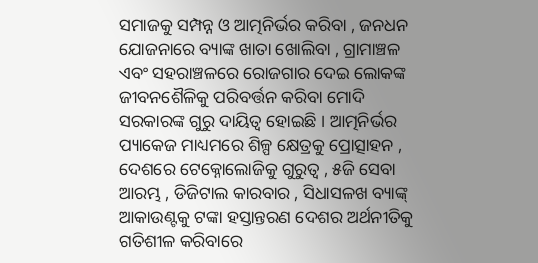ସମାଜକୁ ସମ୍ପନ୍ନ ଓ ଆତ୍ମନିର୍ଭର କରିବା , ଜନଧନ ଯୋଜନାରେ ବ୍ୟାଙ୍କ ଖାତା ଖୋଲିବା , ଗ୍ରାମାଞ୍ଚଳ ଏବଂ ସହରାଞ୍ଚଳରେ ରୋଜଗାର ଦେଇ ଲୋକଙ୍କ ଜୀବନଶୈଳିକୁ ପରିବର୍ତ୍ତନ କରିବା ମୋଦି ସରକାରଙ୍କ ଗୁରୁ ଦାୟିତ୍ଵ ହୋଇଛି । ଆତ୍ମନିର୍ଭର ପ୍ୟାକେଜ ମାଧ୍ୟମରେ ଶିଳ୍ପ କ୍ଷେତ୍ରକୁ ପ୍ରୋତ୍ସାହନ , ଦେଶରେ ଟେକ୍ନୋଲୋଜିକୁ ଗୁରୁତ୍ଵ , ୫ଜି ସେବା ଆରମ୍ଭ , ଡିଜିଟାଲ କାରବାର , ସିଧାସଳଖ ବ୍ୟାଙ୍କ୍ ଆକାଉଣ୍ଟକୁ ଟଙ୍କା ହସ୍ତାନ୍ତରଣ ଦେଶର ଅର୍ଥନୀତିକୁ ଗତିଶୀଳ କରିବାରେ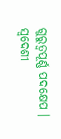ଗୁରୁତ୍ବପୂର୍ଣ୍ଣ ପଦକ୍ଷେପ । ସ୍ବଦେଶୀ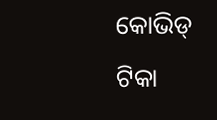କୋଭିଡ୍ ଟିକା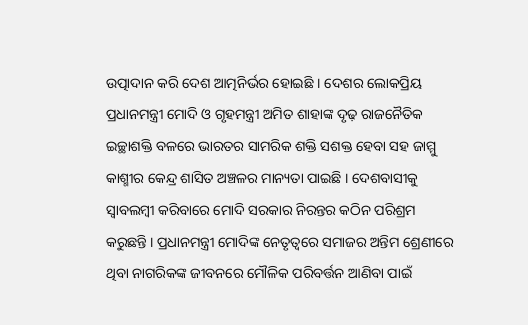ଉତ୍ପାଦାନ କରି ଦେଶ ଆତ୍ମନିର୍ଭର ହୋଇଛି । ଦେଶର ଲୋକପ୍ରିୟ ପ୍ରଧାନମନ୍ତ୍ରୀ ମୋଦି ଓ ଗୃହମନ୍ତ୍ରୀ ଅମିତ ଶାହାଙ୍କ ଦୃଢ଼ ରାଜନୈତିକ ଇଚ୍ଛାଶକ୍ତି ବଳରେ ଭାରତର ସାମରିକ ଶକ୍ତି ସଶକ୍ତ ହେବା ସହ ଜାମ୍ମୁ କାଶ୍ମୀର କେନ୍ଦ୍ର ଶାସିତ ଅଞ୍ଚଳର ମାନ୍ୟତା ପାଇଛି । ଦେଶବାସୀକୁ ସ୍ବାବଲମ୍ବୀ କରିବାରେ ମୋଦି ସରକାର ନିରନ୍ତର କଠିନ ପରିଶ୍ରମ କରୁଛନ୍ତି । ପ୍ରଧାନମନ୍ତ୍ରୀ ମୋଦିଙ୍କ ନେତୃତ୍ବରେ ସମାଜର ଅନ୍ତିମ ଶ୍ରେଣୀରେ ଥିବା ନାଗରିକଙ୍କ ଜୀବନରେ ମୌଳିକ ପରିବର୍ତ୍ତନ ଆଣିବା ପାଇଁ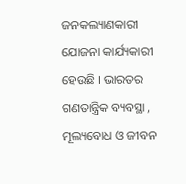ଜନକଲ୍ୟାଣକାରୀ ଯୋଜନା କାର୍ଯ୍ୟକାରୀ ହେଉଛି । ଭାରତର ଗଣତାନ୍ତ୍ରିକ ବ୍ୟବସ୍ଥା , ମୂଲ୍ୟବୋଧ ଓ ଜୀବନ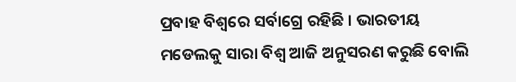ପ୍ରବାହ ବିଶ୍ବରେ ସର୍ବାଗ୍ରେ ରହିଛି । ଭାରତୀୟ ମଡେଲକୁ ସାରା ବିଶ୍ବ ଆଜି ଅନୁସରଣ କରୁଛି ବୋଲି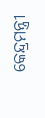କେନ୍ଦ୍ରମନ୍ତ୍ରୀ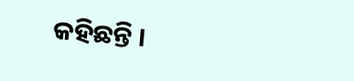କହିଛନ୍ତି ।